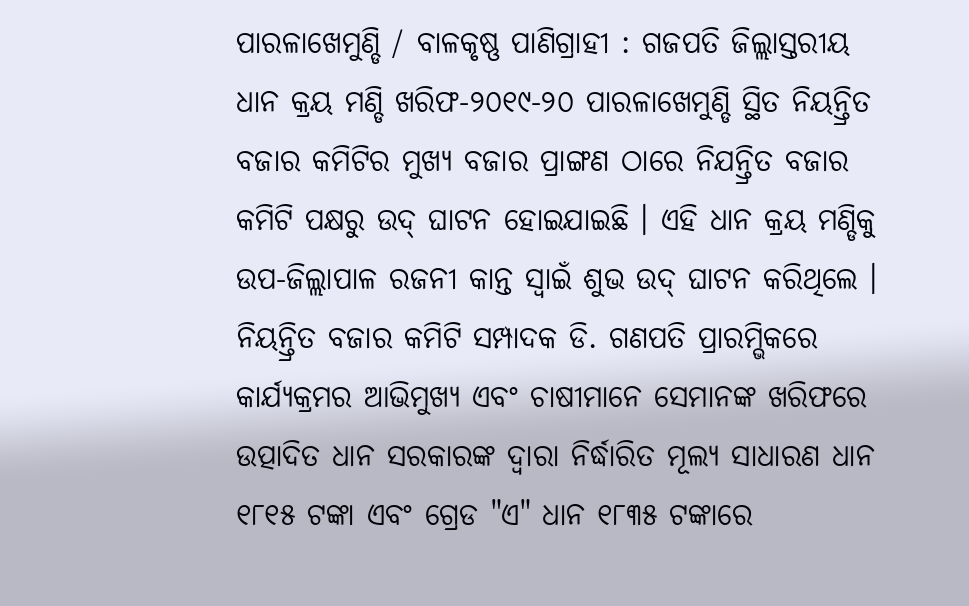ପାରଳାଖେମୁଣ୍ଡି / ବାଳକୃଷ୍ଣ ପାଣିଗ୍ରାହୀ : ଗଜପତି ଜିଲ୍ଲାସ୍ତରୀୟ ଧାନ କ୍ରୟ ମଣ୍ଡି ଖରିଫ-୨୦୧୯-୨୦ ପାରଳାଖେମୁଣ୍ଡି ସ୍ଥିତ ନିୟନ୍ତ୍ରିତ ବଜାର କମିଟିର ମୁଖ୍ୟ ବଜାର ପ୍ରାଙ୍ଗଣ ଠାରେ ନିଯନ୍ତ୍ରିତ ବଜାର କମିଟି ପକ୍ଷରୁ ଉଦ୍ ଘାଟନ ହୋଇଯାଇଛି । ଏହି ଧାନ କ୍ରୟ ମଣ୍ଡିକୁ ଉପ-ଜିଲ୍ଲାପାଳ ରଜନୀ କାନ୍ତ ସ୍ବାଇଁ ଶୁଭ ଉଦ୍ ଘାଟନ କରିଥିଲେ ।
ନିୟନ୍ତ୍ରିତ ବଜାର କମିଟି ସମ୍ପାଦକ ଡି. ଗଣପତି ପ୍ରାରମ୍ଭିକରେ କାର୍ଯ୍ୟକ୍ରମର ଆଭିମୁଖ୍ୟ ଏବଂ ଚାଷୀମାନେ ସେମାନଙ୍କ ଖରିଫରେ ଉତ୍ପାଦିତ ଧାନ ସରକାରଙ୍କ ଦ୍ବାରା ନିର୍ଦ୍ଧାରିତ ମୂଲ୍ୟ ସାଧାରଣ ଧାନ ୧୮୧୫ ଟଙ୍କା ଏବଂ ଗ୍ରେଡ "ଏ" ଧାନ ୧୮୩୫ ଟଙ୍କାରେ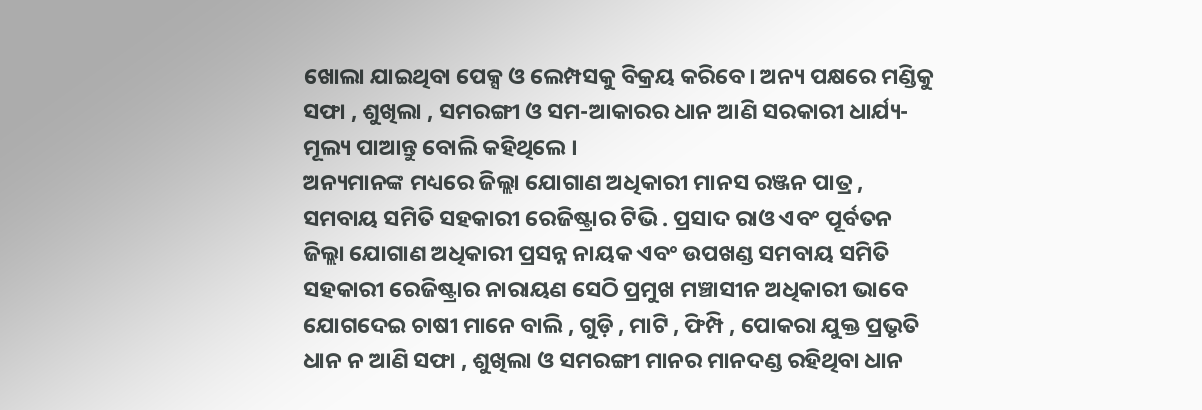ଖୋଲା ଯାଇଥିବା ପେକ୍ସ ଓ ଲେମ୍ପସକୁ ବିକ୍ରୟ କରିବେ। ଅନ୍ୟ ପକ୍ଷରେ ମଣ୍ଡିକୁ ସଫା , ଶୁଖିଲା , ସମରଙ୍ଗୀ ଓ ସମ-ଆକାରର ଧାନ ଆଣି ସରକାରୀ ଧାର୍ଯ୍ୟ-ମୂଲ୍ୟ ପାଆନ୍ତୁ ବୋଲି କହିଥିଲେ ।
ଅନ୍ୟମାନଙ୍କ ମଧ୍ୟରେ ଜିଲ୍ଲା ଯୋଗାଣ ଅଧିକାରୀ ମାନସ ରଞ୍ଜନ ପାତ୍ର , ସମବାୟ ସମିତି ସହକାରୀ ରେଜିଷ୍ଟ୍ରାର ଟିଭି . ପ୍ରସାଦ ରାଓ ଏବଂ ପୂର୍ବତନ ଜିଲ୍ଲା ଯୋଗାଣ ଅଧିକାରୀ ପ୍ରସନ୍ନ ନାୟକ ଏବଂ ଉପଖଣ୍ଡ ସମବାୟ ସମିତି ସହକାରୀ ରେଜିଷ୍ଟ୍ରାର ନାରାୟଣ ସେଠି ପ୍ରମୁଖ ମଞ୍ଚାସୀନ ଅଧିକାରୀ ଭାବେ ଯୋଗଦେଇ ଚାଷୀ ମାନେ ବାଲି , ଗୁଡ଼ି , ମାଟି , ଫିମ୍ପି , ପୋକରା ଯୁକ୍ତ ପ୍ରଭୃତି ଧାନ ନ ଆଣି ସଫା , ଶୁଖିଲା ଓ ସମରଙ୍ଗୀ ମାନର ମାନଦଣ୍ଡ ରହିଥିବା ଧାନ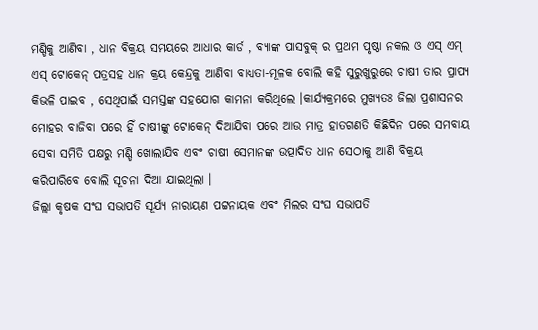ମଣ୍ଡିକୁ ଆଣିବା , ଧାନ ବିକ୍ରୟ ସମୟରେ ଆଧାର କାର୍ଡ , ବ୍ୟାଙ୍କ ପାସବୁକ୍ ର ପ୍ରଥମ ପୃଷ୍ଠା ନକଲ ଓ ଏସ୍ ଏମ୍ ଏସ୍ ଟୋକେନ୍ ପତ୍ରସହ ଧାନ କ୍ରୟ କେନ୍ଦ୍ରକୁ ଆଣିବା ବାଧ୍ୟତା-ମୂଳକ ବୋଲି କହି ସୁରୁଖୁରୁରେ ଚାଷୀ ତାର ପ୍ରାପ୍ୟ କିଭଳି ପାଇବ , ସେଥିପାଇଁ ସମସ୍ତଙ୍କ ସହଯୋଗ କାମନା କରିଥିଲେ ।କାର୍ଯ୍ୟକ୍ରମରେ ମୁଖ୍ୟତଃ ଜିଲା ପ୍ରଶାସନର ମୋହର ବାଜିବା ପରେ ହିଁ ଚାଷୀଙ୍କୁ ଟୋକେନ୍ ଦିଆଯିବା ପରେ ଆଉ ମାତ୍ର ହାତଗଣତି କିଛିଦିନ ପରେ ସମବାୟ ସେବା ସମିତି ପକ୍ଷରୁ ମଣ୍ଡି ଖୋଲାଯିବ ଏବଂ ଚାଷୀ ସେମାନଙ୍କ ଉତ୍ପାଦିତ ଧାନ ସେଠାକୁ ଆଣି ବିକ୍ରୟ କରିପାରିବେ ବୋଲି ସୂଚନା ଦିଆ ଯାଇଥିଲା ।
ଜିଲ୍ଲା କୃଷକ ସଂଘ ସଭାପତି ସୂର୍ଯ୍ୟ ନାରାୟଣ ପଟ୍ଟନାୟକ ଏବଂ ମିଲର ସଂଘ ସଭାପତି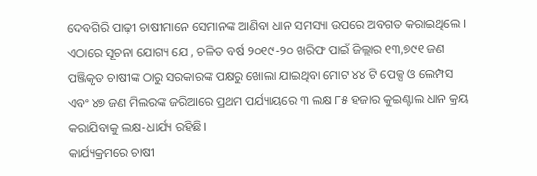ଦେବଗିରି ପାଢ଼ୀ ଚାଷୀମାନେ ସେମାନଙ୍କ ଆଣିବା ଧାନ ସମସ୍ୟା ଉପରେ ଅବଗତ କରାଇଥିଲେ । ଏଠାରେ ସୂଚନା ଯୋଗ୍ୟ ଯେ , ଚଳିତ ବର୍ଷ ୨୦୧୯-୨୦ ଖରିଫ ପାଇଁ ଜିଲ୍ଲାର ୧୩,୭୯୧ ଜଣ ପଞ୍ଜିକୃତ ଚାଷୀଙ୍କ ଠାରୁ ସରକାରଙ୍କ ପକ୍ଷରୁ ଖୋଲା ଯାଇଥିବା ମୋଟ ୪୪ ଟି ପେକ୍ସ ଓ ଲେମ୍ପସ ଏବଂ ୪୭ ଜଣ ମିଲରଙ୍କ ଜରିଆରେ ପ୍ରଥମ ପର୍ଯ୍ୟାୟରେ ୩ ଲକ୍ଷ ୮୫ ହଜାର କୁଇଣ୍ଟାଲ ଧାନ କ୍ରୟ କରାଯିବାକୁ ଲକ୍ଷ-ଧାର୍ଯ୍ୟ ରହିଛି।
କାର୍ଯ୍ୟକ୍ରମରେ ଚାଷୀ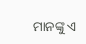ମାନଙ୍କୁ ଏ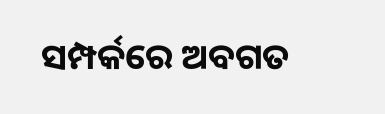ସମ୍ପର୍କରେ ଅବଗତ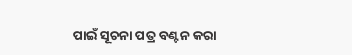ପାଇଁ ସୂଚନା ପତ୍ର ବଣ୍ଟନ କରା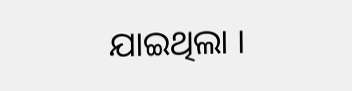ଯାଇଥିଲା ।